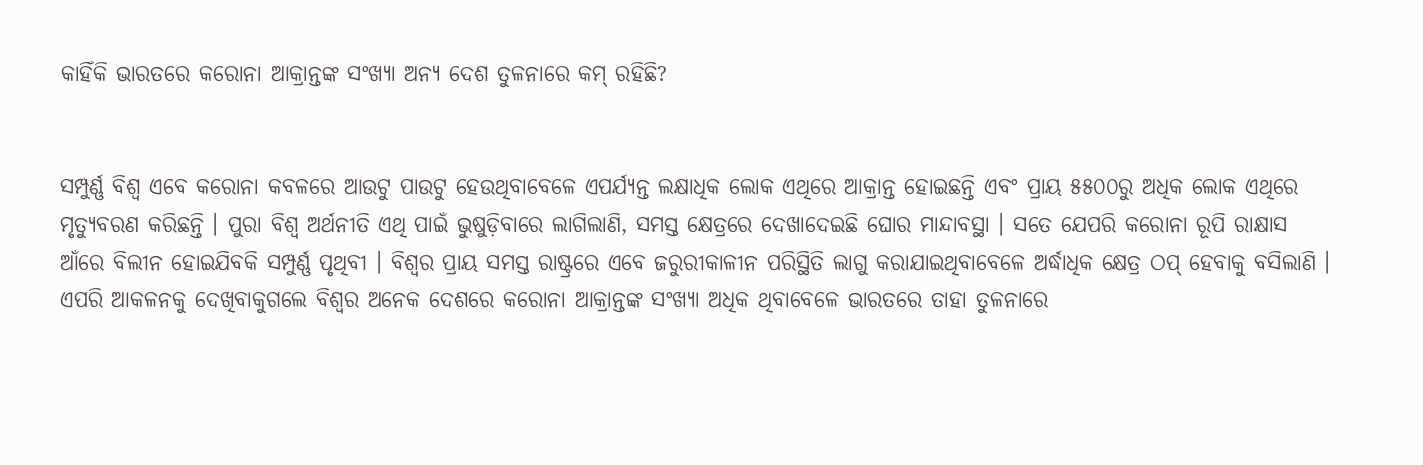କାହିଁକି ଭାରତରେ କରୋନା ଆକ୍ରାନ୍ତଙ୍କ ସଂଖ୍ୟା ଅନ୍ୟ ଦେଶ ତୁଳନାରେ କମ୍ ରହିଛି?


ସମ୍ପୁର୍ଣ୍ଣ ବିଶ୍ୱ ଏବେ କରୋନା କବଳରେ ଆଉଟୁ ପାଉଟୁ ହେଉଥିବାବେଳେ ଏପର୍ଯ୍ୟନ୍ତ ଲକ୍ଷାଧିକ ଲୋକ ଏଥିରେ ଆକ୍ରାନ୍ତ ହୋଇଛନ୍ତି ଏବଂ ପ୍ରାୟ ୫୫୦୦ରୁ ଅଧିକ ଲୋକ ଏଥିରେ ମୃତ୍ୟୁବରଣ କରିଛନ୍ତି । ପୁରା ବିଶ୍ୱ ଅର୍ଥନୀତି ଏଥି ପାଇଁ ଭୁଷୁଡ଼ିବାରେ ଲାଗିଲାଣି, ସମସ୍ତ କ୍ଷେତ୍ରରେ ଦେଖାଦେଇଛି ଘୋର ମାନ୍ଦାବସ୍ଥା । ସତେ ଯେପରି କରୋନା ରୂପି ରାକ୍ଷାସ ଆଁରେ ବିଲୀନ ହୋଇଯିବକି ସମ୍ପୁର୍ଣ୍ଣ ପୃଥିବୀ । ବିଶ୍ୱର ପ୍ରାୟ ସମସ୍ତ ରାଷ୍ଟ୍ରରେ ଏବେ ଜରୁରୀକାଳୀନ ପରିସ୍ଥିତି ଲାଗୁ କରାଯାଇଥିବାବେଳେ ଅର୍ଦ୍ଧାଧିକ କ୍ଷେତ୍ର ଠପ୍ ହେବାକୁ ବସିଲାଣି । ଏପରି ଆକଳନକୁ ଦେଖିବାକୁଗଲେ ବିଶ୍ୱର ଅନେକ ଦେଶରେ କରୋନା ଆକ୍ରାନ୍ତଙ୍କ ସଂଖ୍ୟା ଅଧିକ ଥିବାବେଳେ ଭାରତରେ ତାହା ତୁଳନାରେ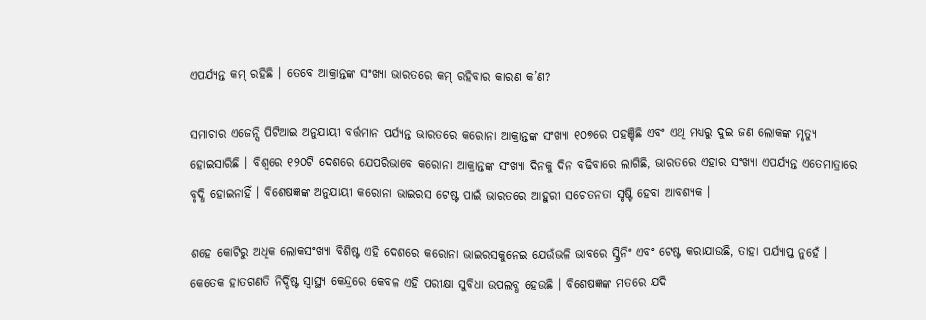ଏପର୍ଯ୍ୟନ୍ତ କମ୍ ରହିଛି । ତେବେ ଆକ୍ରାନ୍ତଙ୍କ ସଂଖ୍ୟା ଭାରତରେ କମ୍ ରହିବାର କାରଣ କ’ଣ?

ସମାଚାର ଏଜେନ୍ସି ପିଟିଆଇ ଅନୁଯାୟୀ ବର୍ତ୍ତମାନ ପର୍ଯ୍ୟନ୍ତ ଭାରତରେ କରୋନା ଆକ୍ରାନ୍ତଙ୍କ ସଂଖ୍ୟା ୧୦୭ରେ ପହଞ୍ଚିଛି ଏବଂ ଏଥି ମଧ୍ୟରୁ ଦୁଇ ଜଣ ଲୋକଙ୍କ ମୃତ୍ୟୁ ହୋଇସାରିଛି । ବିଶ୍ୱରେ ୧୨୦ଟି ଦେଶରେ ଯେପରିଭାବେ କରୋନା ଆକ୍ରାନ୍ତଙ୍କ ସଂଖ୍ୟା ଦିନକୁ ଦିନ ବଢିବାରେ ଲାଗିଛି, ଭାରତରେ ଏହାର ସଂଖ୍ୟା ଏପର୍ଯ୍ୟନ୍ତ ଏତେମାତ୍ରାରେ ବୃଦ୍ଧି ହୋଇନାହିଁ । ବିଶେଷଜ୍ଞଙ୍କ ଅନୁଯାୟୀ କରୋନା ଭାଇରସ ଟେଷ୍ଟ ପାଇଁ ଭାରତରେ ଆହୁରୀ ସଚେତନତା ସୃଷ୍ଟି ହେବା ଆବଶ୍ୟକ ।

ଶହେ କୋଟିରୁ ଅଧିକ ଲୋକସଂଖ୍ୟା ବିଶିଷ୍ଟ ଏହି ଦେଶରେ କରୋନା ଭାଇରସକୁନେଇ ଯେଉଁଭଳି ଭାବରେ ସ୍କ୍ରିନିଂ ଏବଂ ଟେଷ୍ଟ କରାଯାଉଛି, ତାହା ପର୍ଯ୍ୟାପ୍ତ ନୁହେଁ । କେତେକ ହାତଗଣତି ନିର୍ଦ୍ଦିଷ୍ଟ ସ୍ୱାସ୍ଥ୍ୟ କେନ୍ଦ୍ରରେ କେବଳ ଏହି ପରୀକ୍ଷା ସୁବିଧା ଉପଲବ୍ଧ ହେଉଛି । ବିଶେଷଜ୍ଞଙ୍କ ମତରେ ଯଦି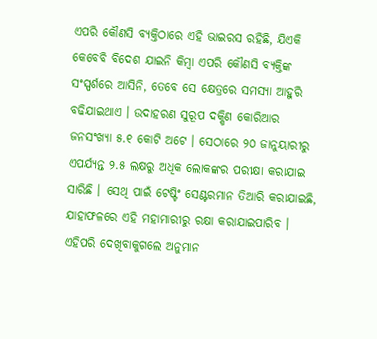ଏପରି କୌଣସି ବ୍ୟକ୍ତିଠାରେ ଏହି ଭାଇରସ ରହିଛି, ଯିଏକି କେବେବି ବିଦେଶ ଯାଇନି କିମ୍ବା ଏପରି କୌଣସି ବ୍ୟକ୍ତିଙ୍କ ସଂସ୍ପର୍ଶରେ ଆସିନି, ତେବେ ସେ କ୍ଷେତ୍ରରେ ସମସ୍ୟା ଆହୁରି ବଢିଯାଇଥାଏ । ଉଦାହରଣ ସୁରୂପ ଦକ୍ଷିଣ କୋରିଆର ଜନସଂଖ୍ୟା ୫.୧ କୋଟି ଅଟେ । ସେଠାରେ ୨୦ ଜାନୁୟାରୀରୁ ଏପର୍ଯ୍ୟନ୍ତ ୨.୫ ଲକ୍ଷରୁ ଅଧିକ ଲୋକଙ୍କର ପରୀକ୍ଷା କରାଯାଇ ସାରିଛି । ସେଥି ପାଇଁ ଟେଷ୍ଟିଂ ସେଣ୍ଟରମାନ ତିଆରି କରାଯାଇଛି, ଯାହାଫଳରେ ଏହି ମହାମାରୀରୁ ରକ୍ଷା କରାଯାଇପାରିବ । ଏହିପରି ଦେଖିବାକୁଗଲେ ଅନୁମାନ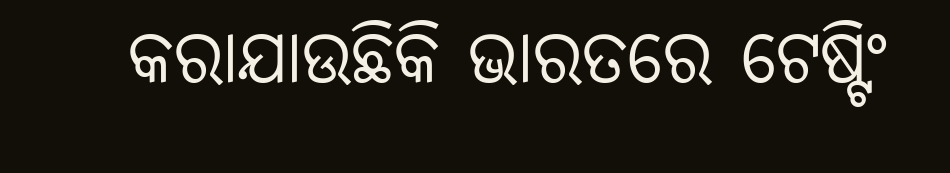କରାଯାଉଛିକି ଭାରତରେ ଟେଷ୍ଟିଂ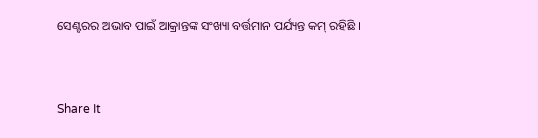ସେଣ୍ଟରର ଅଭାବ ପାଇଁ ଆକ୍ରାନ୍ତଙ୍କ ସଂଖ୍ୟା ବର୍ତ୍ତମାନ ପର୍ଯ୍ୟନ୍ତ କମ୍ ରହିଛି ।


Share It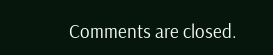Comments are closed.